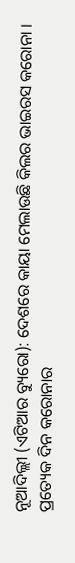ନୂଆଦିଲ୍ଲୀ (ଏଟିଆର ବ୍ୟୁରୋ): ଦେଶରେ କାୟା ମେଲାଉଛି କିଲର ଭାଇରସ କରୋନା । ପ୍ରତ୍ୟେକ ଦିନ କରୋନାର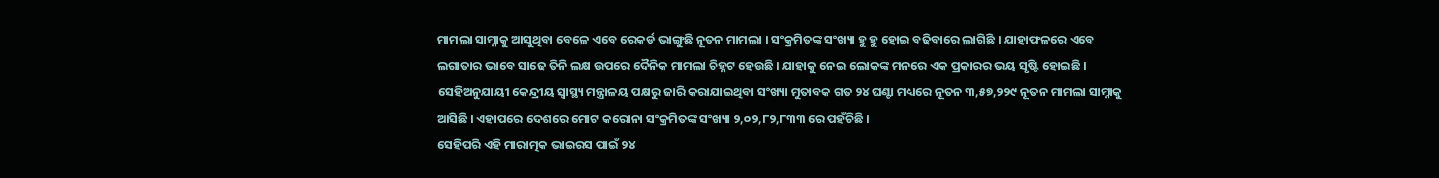ମାମଲା ସାମ୍ନାକୁ ଆସୁଥିବା ବେଳେ ଏବେ ରେକର୍ଡ ଭାଙ୍ଗୁଛି ନୂତନ ମାମଲା । ସଂକ୍ରମିତଙ୍କ ସଂଖ୍ୟା ହୁ ହୁ ହୋଇ ବଢିବାରେ ଲାଗିଛି । ଯାହାଫଳରେ ଏବେ ଲଗାତାର ଭାବେ ସାଢେ ତିନି ଲକ୍ଷ ଉପରେ ଦୈନିକ ମାମଲା ଚିହ୍ନଟ ହେଉଛି । ଯାହାକୁ ନେଇ ଲୋକଙ୍କ ମନରେ ଏକ ପ୍ରକାରର ଭୟ ସୃଷ୍ଟି ହୋଇଛି । ସେହିଅନୁଯାୟୀ କେନ୍ଦ୍ରୀୟ ସ୍ୱାସ୍ଥ୍ୟ ମନ୍ତ୍ରାଳୟ ପକ୍ଷରୁ ଜାରି କରାଯାଇଥିବା ସଂଖ୍ୟା ମୁତାବକ ଗତ ୨୪ ଘଣ୍ଟା ମଧ୍ୟରେ ନୂତନ ୩,୫୭,୨୨୯ ନୂତନ ମାମଲା ସାମ୍ନାକୁ ଆସିଛି । ଏହାପରେ ଦେଶରେ ମୋଟ କରୋନା ସଂକ୍ରମିତଙ୍କ ସଂଖ୍ୟା ୨,୦୨,୮୨,୮୩୩ ରେ ପହଁଚିଛି ।
ସେହିପରି ଏହି ମାରାତ୍ମକ ଭାଇରସ ପାଇଁ ୨୪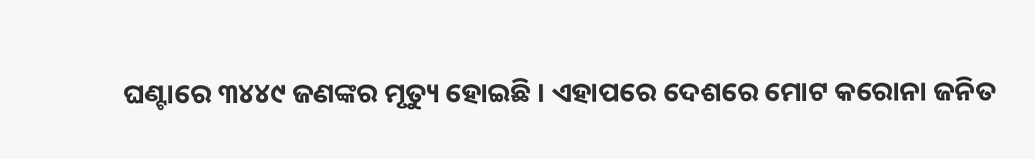ଘଣ୍ଟାରେ ୩୪୪୯ ଜଣଙ୍କର ମୃତ୍ୟୁ ହୋଇଛି । ଏହାପରେ ଦେଶରେ ମୋଟ କରୋନା ଜନିତ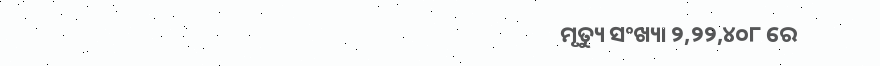ମୃତ୍ୟୁ ସଂଖ୍ୟା ୨,୨୨,୪୦୮ ରେ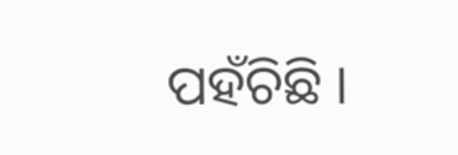ପହଁଚିଛି ।